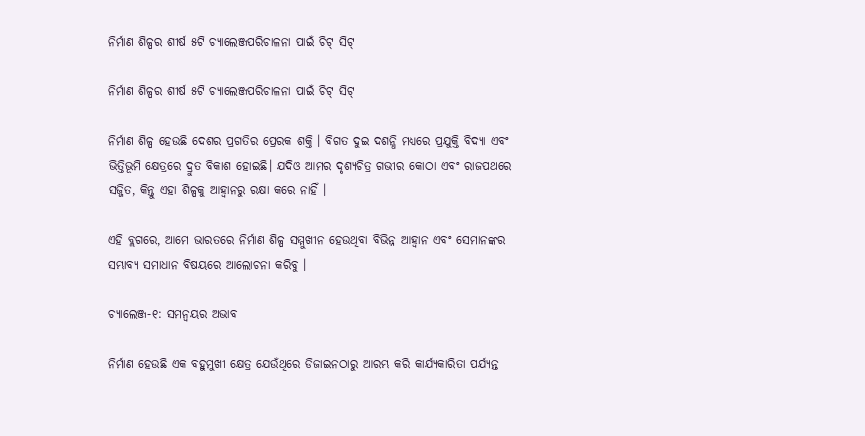ନିର୍ମାଣ ଶିଳ୍ପର ଶୀର୍ଷ ୫ଟି ଚ୍ୟାଲେଞ୍ଜପରିଚାଳନା ପାଇଁ ଚିଟ୍ ସିଟ୍

ନିର୍ମାଣ ଶିଳ୍ପର ଶୀର୍ଷ ୫ଟି ଚ୍ୟାଲେଞ୍ଜପରିଚାଳନା ପାଇଁ ଚିଟ୍ ସିଟ୍

ନିର୍ମାଣ ଶିଳ୍ପ ହେଉଛି ଦେଶର ପ୍ରଗତିର ପ୍ରେରକ ଶକ୍ତି । ବିଗତ ଦୁଇ ଦଶନ୍ଧି ମଧ୍ୟରେ ପ୍ରଯୁକ୍ତି ବିଦ୍ୟା ଏବଂ ଭିତ୍ତିଭୂମି କ୍ଷେତ୍ରରେ ଦ୍ରୁତ ବିକାଶ ହୋଇଛି। ଯଦିଓ ଆମର ଦୃଶ୍ୟଚିତ୍ର ଗଭୀର କୋଠା ଏବଂ ରାଜପଥରେ ସଜ୍ଜିତ, କିନ୍ତୁ ଏହା ଶିଳ୍ପକୁ ଆହ୍ୱାନରୁ ରକ୍ଷା କରେ ନାହିଁ ।

ଏହି ବ୍ଲଗରେ, ଆମେ ଭାରତରେ ନିର୍ମାଣ ଶିଳ୍ପ ସମ୍ମୁଖୀନ ହେଉଥିବା ବିଭିନ୍ନ ଆହ୍ୱାନ ଏବଂ ସେମାନଙ୍କର ସମ୍ଭାବ୍ୟ ସମାଧାନ ବିଷୟରେ ଆଲୋଚନା କରିବୁ ।

ଚ୍ୟାଲେଞ୍ଜ-୧: ସମନ୍ୱୟର ଅଭାବ

ନିର୍ମାଣ ହେଉଛି ଏକ ବହୁମୁଖୀ କ୍ଷେତ୍ର ଯେଉଁଥିରେ ଡିଜାଇନଠାରୁ ଆରମ୍ଭ କରି କାର୍ଯ୍ୟକାରିତା ପର୍ଯ୍ୟନ୍ତ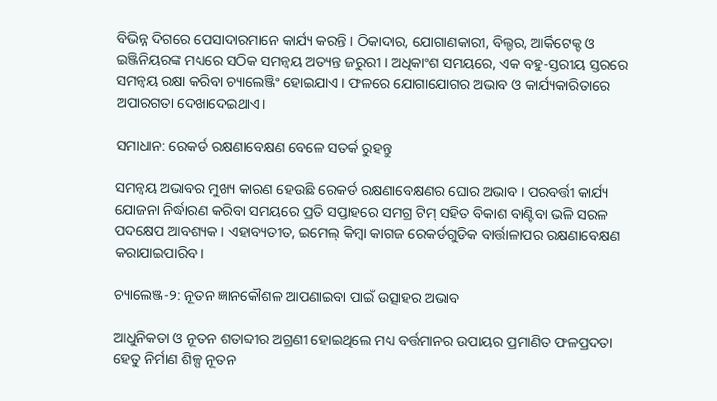ବିଭିନ୍ନ ଦିଗରେ ପେସାଦାରମାନେ କାର୍ଯ୍ୟ କରନ୍ତି । ଠିକାଦାର, ଯୋଗାଣକାରୀ, ବିଲ୍ଡର, ଆର୍କିଟେକ୍ଟ ଓ ଇଞ୍ଜିନିୟରଙ୍କ ମଧ୍ୟରେ ସଠିକ ସମନ୍ୱୟ ଅତ୍ୟନ୍ତ ଜରୁରୀ । ଅଧିକାଂଶ ସମୟରେ, ଏକ ବହୁ-ସ୍ତରୀୟ ସ୍ତରରେ ସମନ୍ୱୟ ରକ୍ଷା କରିବା ଚ୍ୟାଲେଞ୍ଜିଂ ହୋଇଯାଏ । ଫଳରେ ଯୋଗାଯୋଗର ଅଭାବ ଓ କାର୍ଯ୍ୟକାରିତାରେ ଅପାରଗତା ଦେଖାଦେଇଥାଏ।

ସମାଧାନ: ରେକର୍ଡ ରକ୍ଷଣାବେକ୍ଷଣ ବେଳେ ସତର୍କ ରୁହନ୍ତୁ

ସମନ୍ୱୟ ଅଭାବର ମୁଖ୍ୟ କାରଣ ହେଉଛି ରେକର୍ଡ ରକ୍ଷଣାବେକ୍ଷଣର ଘୋର ଅଭାବ । ପରବର୍ତ୍ତୀ କାର୍ଯ୍ୟ ଯୋଜନା ନିର୍ଦ୍ଧାରଣ କରିବା ସମୟରେ ପ୍ରତି ସପ୍ତାହରେ ସମଗ୍ର ଟିମ୍ ସହିତ ବିକାଶ ବାଣ୍ଟିବା ଭଳି ସରଳ ପଦକ୍ଷେପ ଆବଶ୍ୟକ । ଏହାବ୍ୟତୀତ, ଇମେଲ୍ କିମ୍ବା କାଗଜ ରେକର୍ଡଗୁଡିକ ବାର୍ତ୍ତାଳାପର ରକ୍ଷଣାବେକ୍ଷଣ କରାଯାଇପାରିବ।

ଚ୍ୟାଲେଞ୍ଜ-୨: ନୂତନ ଜ୍ଞାନକୌଶଳ ଆପଣାଇବା ପାଇଁ ଉତ୍ସାହର ଅଭାବ

ଆଧୁନିକତା ଓ ନୂତନ ଶତାବ୍ଦୀର ଅଗ୍ରଣୀ ହୋଇଥିଲେ ମଧ୍ୟ ବର୍ତ୍ତମାନର ଉପାୟର ପ୍ରମାଣିତ ଫଳପ୍ରଦତା ହେତୁ ନିର୍ମାଣ ଶିଳ୍ପ ନୂତନ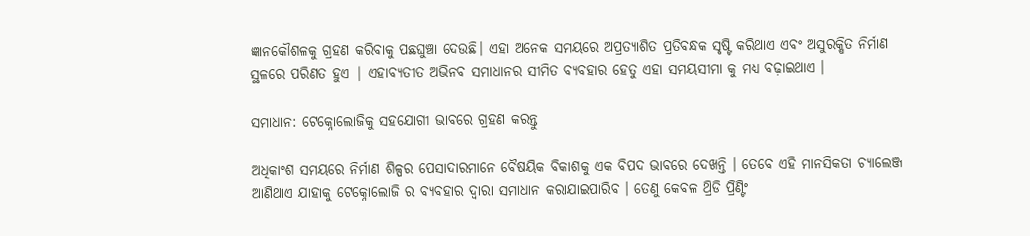ଜ୍ଞାନକୌଶଳକୁ ଗ୍ରହଣ କରିବାକୁ ପଛଘୁଞ୍ଚା ଦେଉଛି। ଏହା ଅନେକ ସମୟରେ ଅପ୍ରତ୍ୟାଶିତ ପ୍ରତିବନ୍ଧକ ସୃଷ୍ଟି କରିଥାଏ ଏବଂ ଅସୁରକ୍ଷିତ ନିର୍ମାଣ ସ୍ଥଳରେ ପରିଣତ ହୁଏ | ଏହାବ୍ୟତୀତ ଅଭିନବ ସମାଧାନର ସୀମିତ ବ୍ୟବହାର ହେତୁ ଏହା ସମୟସୀମା କୁ ମଧ୍ୟ ବଢ଼ାଇଥାଏ ।

ସମାଧାନ: ଟେକ୍ନୋଲୋଜିକୁ ସହଯୋଗୀ ଭାବରେ ଗ୍ରହଣ କରନ୍ତୁ

ଅଧିକାଂଶ ସମୟରେ ନିର୍ମାଣ ଶିଳ୍ପର ପେସାଦାରମାନେ ବୈଷୟିକ ବିକାଶକୁ ଏକ ବିପଦ ଭାବରେ ଦେଖନ୍ତି । ତେବେ ଏହି ମାନସିକତା ଚ୍ୟାଲେଞ୍ଜ ଆଣିଥାଏ ଯାହାକୁ ଟେକ୍ନୋଲୋଜି ର ବ୍ୟବହାର ଦ୍ୱାରା ସମାଧାନ କରାଯାଇପାରିବ । ତେଣୁ କେବଳ ଥ୍ରିଡି ପ୍ରିଣ୍ଟିଂ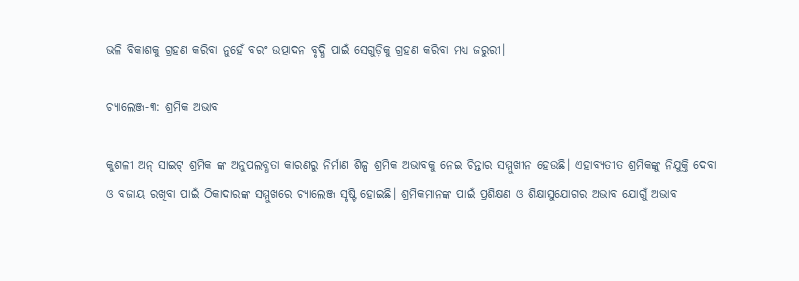ଭଳି ବିକାଶକୁ ଗ୍ରହଣ କରିବା ନୁହେଁ ବରଂ ଉତ୍ପାଦନ ବୃଦ୍ଧି ପାଇଁ ସେଗୁଡ଼ିକୁ ଗ୍ରହଣ କରିବା ମଧ୍ୟ ଜରୁରୀ।

ଚ୍ୟାଲେଞ୍ଜ-୩: ଶ୍ରମିକ ଅଭାବ

କୁଶଳୀ ଅନ୍ ସାଇଟ୍ ଶ୍ରମିକ ଙ୍କ ଅନୁପଲବ୍ଧତା କାରଣରୁ ନିର୍ମାଣ ଶିଳ୍ପ ଶ୍ରମିକ ଅଭାବକୁ ନେଇ ଚିନ୍ତାର ସମ୍ମୁଖୀନ ହେଉଛି। ଏହାବ୍ୟତୀତ ଶ୍ରମିକଙ୍କୁ ନିଯୁକ୍ତି ଦେବା ଓ ବଜାୟ ରଖିବା ପାଇଁ ଠିକାଦାରଙ୍କ ସମ୍ମୁଖରେ ଚ୍ୟାଲେଞ୍ଜ ସୃଷ୍ଟି ହୋଇଛି। ଶ୍ରମିକମାନଙ୍କ ପାଇଁ ପ୍ରଶିକ୍ଷଣ ଓ ଶିକ୍ଷାସୁଯୋଗର ଅଭାବ ଯୋଗୁଁ ଅଭାବ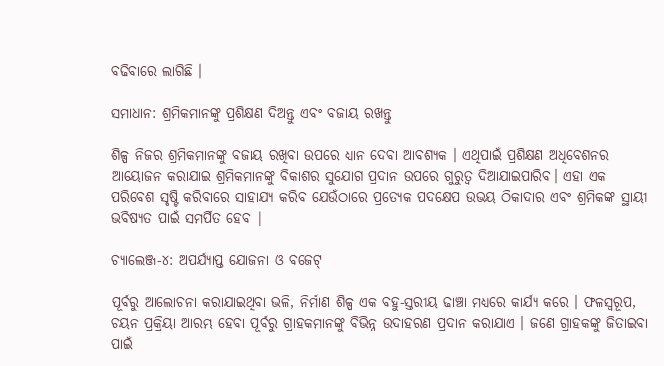ବଢିବାରେ ଲାଗିଛି ।

ସମାଧାନ: ଶ୍ରମିକମାନଙ୍କୁ ପ୍ରଶିକ୍ଷଣ ଦିଅନ୍ତୁ ଏବଂ ବଜାୟ ରଖନ୍ତୁ

ଶିଳ୍ପ ନିଜର ଶ୍ରମିକମାନଙ୍କୁ ବଜାୟ ରଖିବା ଉପରେ ଧ୍ୟାନ ଦେବା ଆବଶ୍ୟକ । ଏଥିପାଇଁ ପ୍ରଶିକ୍ଷଣ ଅଧିବେଶନର ଆୟୋଜନ କରାଯାଇ ଶ୍ରମିକମାନଙ୍କୁ ବିକାଶର ସୁଯୋଗ ପ୍ରଦାନ ଉପରେ ଗୁରୁତ୍ବ ଦିଆଯାଇପାରିବ। ଏହା ଏକ ପରିବେଶ ସୃଷ୍ଟି କରିବାରେ ସାହାଯ୍ୟ କରିବ ଯେଉଁଠାରେ ପ୍ରତ୍ୟେକ ପଦକ୍ଷେପ ଉଭୟ ଠିକାଦାର ଏବଂ ଶ୍ରମିକଙ୍କ ସ୍ଥାୟୀ ଭବିଷ୍ୟତ ପାଇଁ ସମର୍ପିତ ହେବ |

ଚ୍ୟାଲେଞ୍ଜ-୪: ଅପର୍ଯ୍ୟାପ୍ତ ଯୋଜନା ଓ ବଜେଟ୍

ପୂର୍ବରୁ ଆଲୋଚନା କରାଯାଇଥିବା ଭଳି, ନିର୍ମାଣ ଶିଳ୍ପ ଏକ ବହୁ-ସ୍ତରୀୟ ଢାଞ୍ଚା ମଧ୍ୟରେ କାର୍ଯ୍ୟ କରେ । ଫଳସ୍ୱରୂପ, ଚୟନ ପ୍ରକ୍ରିୟା ଆରମ୍ଭ ହେବା ପୂର୍ବରୁ ଗ୍ରାହକମାନଙ୍କୁ ବିଭିନ୍ନ ଉଦାହରଣ ପ୍ରଦାନ କରାଯାଏ । ଜଣେ ଗ୍ରାହକଙ୍କୁ ଜିତାଇବା ପାଇଁ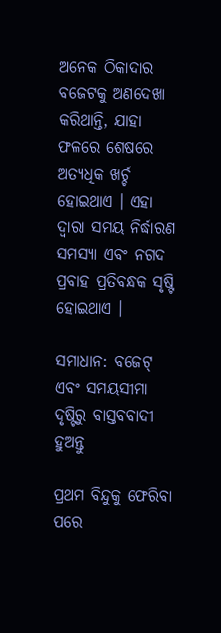ଅନେକ ଠିକାଦାର ବଜେଟକୁ ଅଣଦେଖା କରିଥାନ୍ତି, ଯାହା ଫଳରେ ଶେଷରେ ଅତ୍ୟଧିକ ଖର୍ଚ୍ଚ ହୋଇଥାଏ । ଏହା ଦ୍ୱାରା ସମୟ ନିର୍ଦ୍ଧାରଣ ସମସ୍ୟା ଏବଂ ନଗଦ ପ୍ରବାହ ପ୍ରତିବନ୍ଧକ ସୃଷ୍ଟି ହୋଇଥାଏ ।

ସମାଧାନ: ବଜେଟ୍ ଏବଂ ସମୟସୀମା ଦୃଷ୍ଟିରୁ ବାସ୍ତବବାଦୀ ହୁଅନ୍ତୁ

ପ୍ରଥମ ବିନ୍ଦୁକୁ ଫେରିବା ପରେ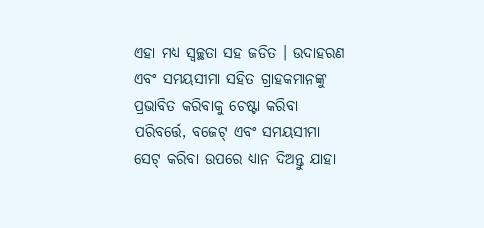ଏହା ମଧ୍ୟ ସ୍ୱଚ୍ଛତା ସହ ଜଡିତ । ଉଦାହରଣ ଏବଂ ସମୟସୀମା ସହିତ ଗ୍ରାହକମାନଙ୍କୁ ପ୍ରଭାବିତ କରିବାକୁ ଚେଷ୍ଟା କରିବା ପରିବର୍ତ୍ତେ, ବଜେଟ୍ ଏବଂ ସମୟସୀମା ସେଟ୍ କରିବା ଉପରେ ଧ୍ୟାନ ଦିଅନ୍ତୁ ଯାହା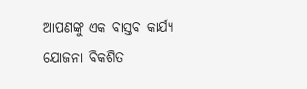ଆପଣଙ୍କୁ ଏକ ବାସ୍ତବ କାର୍ଯ୍ୟ ଯୋଜନା ବିକଶିତ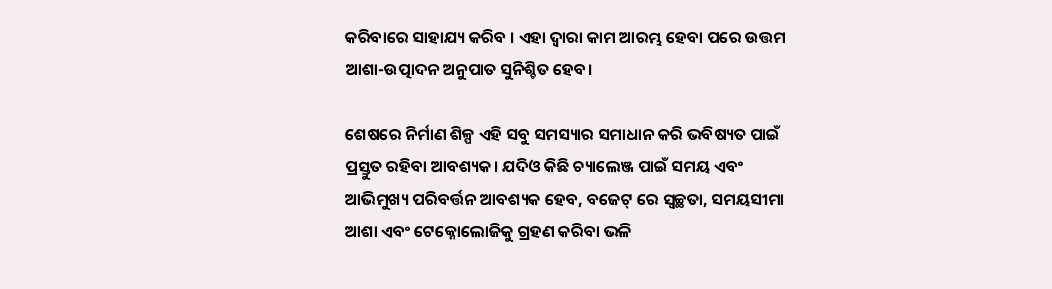କରିବାରେ ସାହାଯ୍ୟ କରିବ । ଏହା ଦ୍ୱାରା କାମ ଆରମ୍ଭ ହେବା ପରେ ଉତ୍ତମ ଆଶା-ଉତ୍ପାଦନ ଅନୁପାତ ସୁନିଶ୍ଚିତ ହେବ।

ଶେଷରେ ନିର୍ମାଣ ଶିଳ୍ପ ଏହି ସବୁ ସମସ୍ୟାର ସମାଧାନ କରି ଭବିଷ୍ୟତ ପାଇଁ ପ୍ରସ୍ତୁତ ରହିବା ଆବଶ୍ୟକ। ଯଦିଓ କିଛି ଚ୍ୟାଲେଞ୍ଜ ପାଇଁ ସମୟ ଏବଂ ଆଭିମୁଖ୍ୟ ପରିବର୍ତ୍ତନ ଆବଶ୍ୟକ ହେବ, ବଜେଟ୍ ରେ ସ୍ୱଚ୍ଛତା, ସମୟସୀମା ଆଶା ଏବଂ ଟେକ୍ନୋଲୋଜିକୁ ଗ୍ରହଣ କରିବା ଭଳି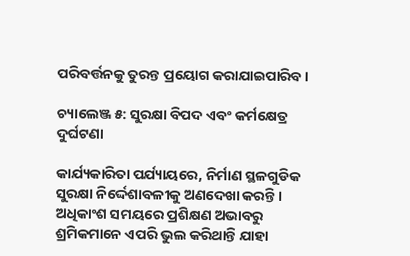ପରିବର୍ତ୍ତନକୁ ତୁରନ୍ତ ପ୍ରୟୋଗ କରାଯାଇପାରିବ ।

ଚ୍ୟାଲେଞ୍ଜ ୫: ସୁରକ୍ଷା ବିପଦ ଏବଂ କର୍ମକ୍ଷେତ୍ର ଦୁର୍ଘଟଣା

କାର୍ଯ୍ୟକାରିତା ପର୍ଯ୍ୟାୟରେ, ନିର୍ମାଣ ସ୍ଥଳଗୁଡିକ ସୁରକ୍ଷା ନିର୍ଦ୍ଦେଶାବଳୀକୁ ଅଣଦେଖା କରନ୍ତି । ଅଧିକାଂଶ ସମୟରେ ପ୍ରଶିକ୍ଷଣ ଅଭାବରୁ ଶ୍ରମିକମାନେ ଏପରି ଭୁଲ କରିଥାନ୍ତି ଯାହା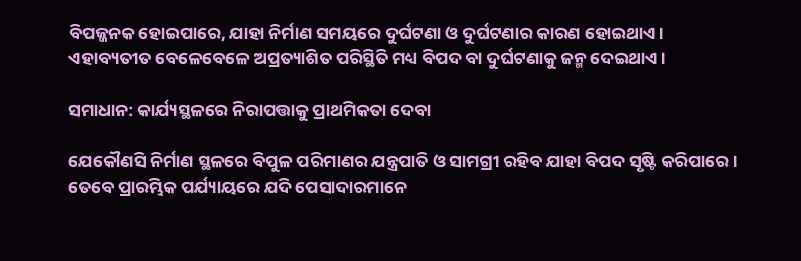ବିପଜ୍ଜନକ ହୋଇପାରେ, ଯାହା ନିର୍ମାଣ ସମୟରେ ଦୁର୍ଘଟଣା ଓ ଦୁର୍ଘଟଣାର କାରଣ ହୋଇଥାଏ । ଏହାବ୍ୟତୀତ ବେଳେବେଳେ ଅପ୍ରତ୍ୟାଶିତ ପରିସ୍ଥିତି ମଧ୍ୟ ବିପଦ ବା ଦୁର୍ଘଟଣାକୁ ଜନ୍ମ ଦେଇଥାଏ।

ସମାଧାନ: କାର୍ଯ୍ୟସ୍ଥଳରେ ନିରାପତ୍ତାକୁ ପ୍ରାଥମିକତା ଦେବା

ଯେକୌଣସି ନିର୍ମାଣ ସ୍ଥଳରେ ବିପୁଳ ପରିମାଣର ଯନ୍ତ୍ରପାତି ଓ ସାମଗ୍ରୀ ରହିବ ଯାହା ବିପଦ ସୃଷ୍ଟି କରିପାରେ। ତେବେ ପ୍ରାରମ୍ଭିକ ପର୍ଯ୍ୟାୟରେ ଯଦି ପେସାଦାରମାନେ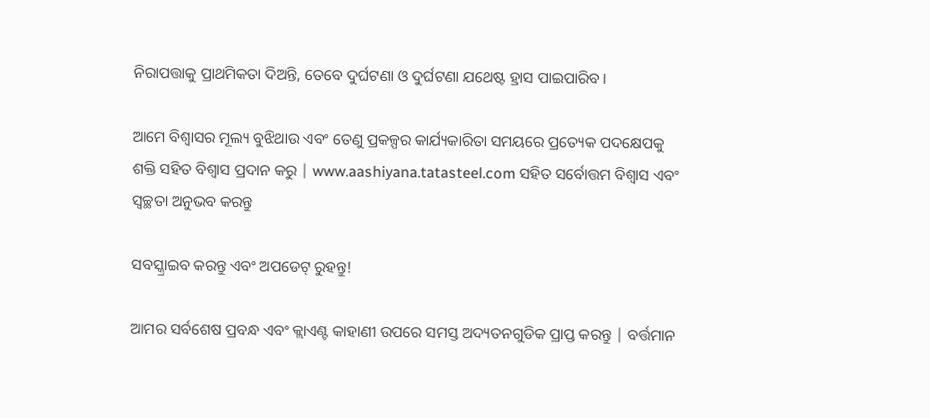ନିରାପତ୍ତାକୁ ପ୍ରାଥମିକତା ଦିଅନ୍ତି, ତେବେ ଦୁର୍ଘଟଣା ଓ ଦୁର୍ଘଟଣା ଯଥେଷ୍ଟ ହ୍ରାସ ପାଇପାରିବ।

ଆମେ ବିଶ୍ୱାସର ମୂଲ୍ୟ ବୁଝିଥାଉ ଏବଂ ତେଣୁ ପ୍ରକଳ୍ପର କାର୍ଯ୍ୟକାରିତା ସମୟରେ ପ୍ରତ୍ୟେକ ପଦକ୍ଷେପକୁ ଶକ୍ତି ସହିତ ବିଶ୍ୱାସ ପ୍ରଦାନ କରୁ | www.aashiyana.tatasteel.com ସହିତ ସର୍ବୋତ୍ତମ ବିଶ୍ୱାସ ଏବଂ ସ୍ୱଚ୍ଛତା ଅନୁଭବ କରନ୍ତୁ

ସବସ୍କ୍ରାଇବ କରନ୍ତୁ ଏବଂ ଅପଡେଟ୍ ରୁହନ୍ତୁ!

ଆମର ସର୍ବଶେଷ ପ୍ରବନ୍ଧ ଏବଂ କ୍ଲାଏଣ୍ଟ କାହାଣୀ ଉପରେ ସମସ୍ତ ଅଦ୍ୟତନଗୁଡିକ ପ୍ରାପ୍ତ କରନ୍ତୁ | ବର୍ତ୍ତମାନ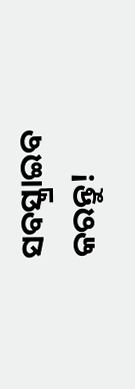ସବସ୍କ୍ରାଇବ କରନ୍ତୁ!